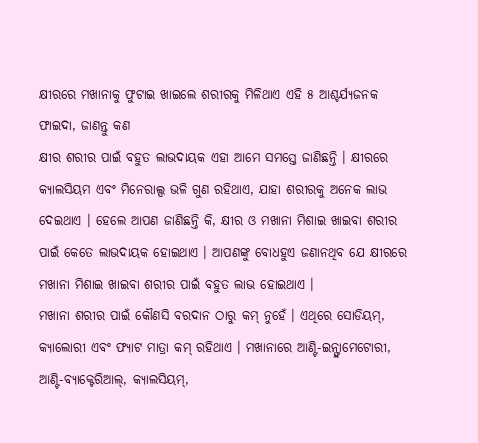କ୍ଷୀରରେ ମଖାନାକୁ ଫୁଟାଇ ଖାଇଲେ ଶରୀରକୁ ମିଳିଥାଏ ଏହି ୫ ଆଶ୍ଚର୍ଯ୍ୟଜନକ ଫାଇଦା, ଜାଣନ୍ତୁ କଣ
କ୍ଷୀର ଶରୀର ପାଇଁ ବହୁତ ଲାଭଦାୟକ ଏହା ଆମେ ସମସ୍ତେ ଜାଣିଛନ୍ତି । କ୍ଷୀରରେ କ୍ୟାଲସିୟମ ଏବଂ ମିନେରାଲ୍ସ ଭଳି ଗୁଣ ରହିଥାଏ, ଯାହା ଶରୀରକୁ ଅନେକ ଲାଭ ଦେଇଥାଏ । ହେଲେ ଆପଣ ଜାଣିଛନ୍ତି କି, କ୍ଷୀର ଓ ମଖାନା ମିଶାଇ ଖାଇବା ଶରୀର ପାଇଁ କେତେ ଲାଭଦାୟକ ହୋଇଥାଏ । ଆପଣଙ୍କୁ ବୋଧହୁଏ ଜଣାନଥିବ ଯେ କ୍ଷୀରରେ ମଖାନା ମିଶାଇ ଖାଇବା ଶରୀର ପାଇଁ ବହୁତ ଲାଭ ହୋଇଥାଏ ।
ମଖାନା ଶରୀର ପାଇଁ କୌଣସି ବରଦାନ ଠାରୁ କମ୍ ନୁହେଁ । ଏଥିରେ ସୋଡିୟମ୍, କ୍ୟାଲୋରୀ ଏବଂ ଫ୍ୟାଟ ମାତ୍ରା କମ୍ ରହିଥାଏ । ମଖାନାରେ ଆଣ୍ଟି-ଇନ୍ଫ୍ଲାମେଟୋରୀ, ଆଣ୍ଟି-ବ୍ୟାକ୍ଟେରିଆଲ୍, କ୍ୟାଲସିୟମ୍,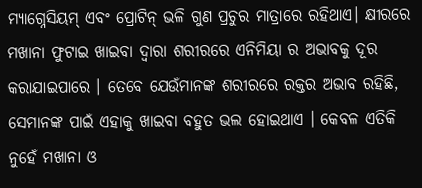ମ୍ୟାଗ୍ନେସିୟମ୍ ଏବଂ ପ୍ରୋଟିନ୍ ଭଳି ଗୁଣ ପ୍ରଚୁର ମାତ୍ରାରେ ରହିଥାଏ। କ୍ଷୀରରେ ମଖାନା ଫୁଟାଇ ଖାଇବା ଦ୍ୱାରା ଶରୀରରେ ଏନିମିୟା ର ଅଭାବକୁ ଦୂର କରାଯାଇପାରେ । ତେବେ ଯେଉଁମାନଙ୍କ ଶରୀରରେ ରକ୍ତର ଅଭାବ ରହିଛି, ସେମାନଙ୍କ ପାଇଁ ଏହାକୁ ଖାଇବା ବହୁତ ଭଲ ହୋଇଥାଏ । କେବଳ ଏତିକି ନୁହେଁ ମଖାନା ଓ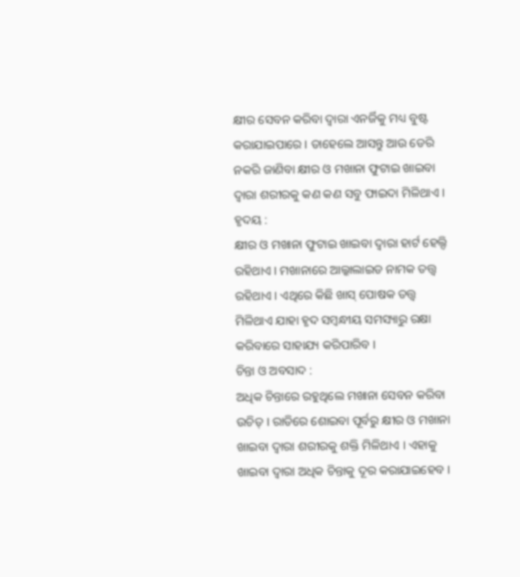କ୍ଷୀର ସେବନ କରିବା ଦ୍ୱାରା ଏନର୍ଜିକୁ ମଧ୍ୟ ବୁଷ୍ଟ କରାଯାଇପାରେ । ତାହେଲେ ଆସନ୍ତୁ ଆଉ ଡେରି ନକରି ଜାଣିବା କ୍ଷୀର ଓ ମଖାନା ଫୁଟାଇ ଖାଇବା ଦ୍ୱାରା ଶରୀରକୁ କଣ କଣ ସବୁ ଫାଇଦା ମିଳିଥାଏ ।
ହୃଦୟ :
କ୍ଷୀର ଓ ମଖାନା ଫୁଟାଇ ଖାଇବା ଦ୍ୱାରା ହାର୍ଟ ହେଲ୍ଦି ରହିଥାଏ । ମଖାନାରେ ଆଲ୍କାଲାଇଡ ନାମକ ତତ୍ତ୍ୱ ରହିଥାଏ । ଏଥିରେ କିଛି ଖାସ୍ ପୋଷକ ତତ୍ତ୍ୱ ମିଳିଥାଏ ଯାହା ହୃଦ ସମ୍ବନ୍ଧୀୟ ସମସ୍ୟାରୁ ରକ୍ଷା କରିବାରେ ସାହାଯ୍ୟ କରିପାରିବ ।
ଚିନ୍ତା ଓ ଅବସାଦ :
ଅଧିକ ଚିନ୍ତାରେ ରହୁଥିଲେ ମଖାନା ସେବନ କରିବା ଉଚିତ୍ । ରାତିରେ ଶୋଇବା ପୂର୍ବରୁ କ୍ଷୀର ଓ ମଖାନା ଖାଇବା ଦ୍ୱାରା ଶରୀରକୁ ଶକ୍ତି ମିଳିଥାଏ । ଏହାକୁ ଖାଇବା ଦ୍ୱାରା ଅଧିକ ଚିନ୍ତାକୁ ଦୂର କରାଯାଇହେବ ।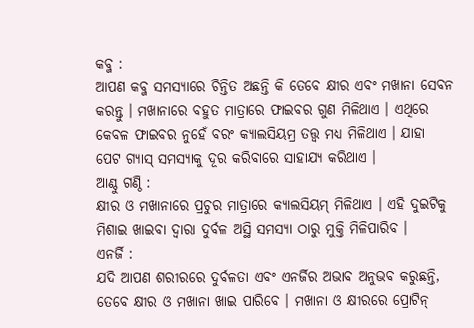କବ୍ଜ :
ଆପଣ କବ୍ଜ ସମସ୍ୟାରେ ଚିନ୍ତିତ ଅଛନ୍ତି କି ତେବେ କ୍ଷୀର ଏବଂ ମଖାନା ସେବନ କରନ୍ତୁ । ମଖାନାରେ ବହୁତ ମାତ୍ରାରେ ଫାଇବର ଗୁଣ ମିଳିଥାଏ । ଏଥିରେ କେବଳ ଫାଇବର ନୁହେଁ ବରଂ କ୍ୟାଲସିୟମ୍ର ତତ୍ତ୍ୱ ମଧ୍ୟ ମିଳିଥାଏ । ଯାହା ପେଟ ଗ୍ୟାସ୍ ସମସ୍ୟାକୁ ଦୂର କରିବାରେ ସାହାଯ୍ୟ କରିଥାଏ ।
ଆଣ୍ଠୁ ଗଣ୍ଠି :
କ୍ଷୀର ଓ ମଖାନାରେ ପ୍ରଚୁର ମାତ୍ରାରେ କ୍ୟାଲସିୟମ୍ ମିଳିଥାଏ । ଏହି ଦୁଇଟିକୁ ମିଶାଇ ଖାଇବା ଦ୍ୱାରା ଦୁର୍ବଳ ଅସ୍ଥି ସମସ୍ୟା ଠାରୁ ମୁକ୍ତି ମିଳିପାରିବ ।
ଏନର୍ଜି :
ଯଦି ଆପଣ ଶରୀରରେ ଦୁର୍ବଳତା ଏବଂ ଏନର୍ଜିର ଅଭାବ ଅନୁଭବ କରୁଛନ୍ତି, ତେବେ କ୍ଷୀର ଓ ମଖାନା ଖାଇ ପାରିବେ । ମଖାନା ଓ କ୍ଷୀରରେ ପ୍ରୋଟିନ୍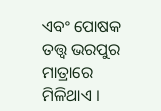ଏବଂ ପୋଷକ ତତ୍ତ୍ୱ ଭରପୁର ମାତ୍ରାରେ ମିଳିଥାଏ ।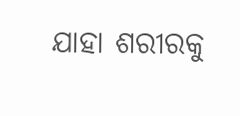ଯାହା ଶରୀରକୁ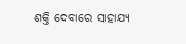ଶକ୍ତି ଦେବାରେ ସାହାଯ୍ୟ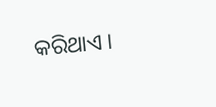କରିଥାଏ ।